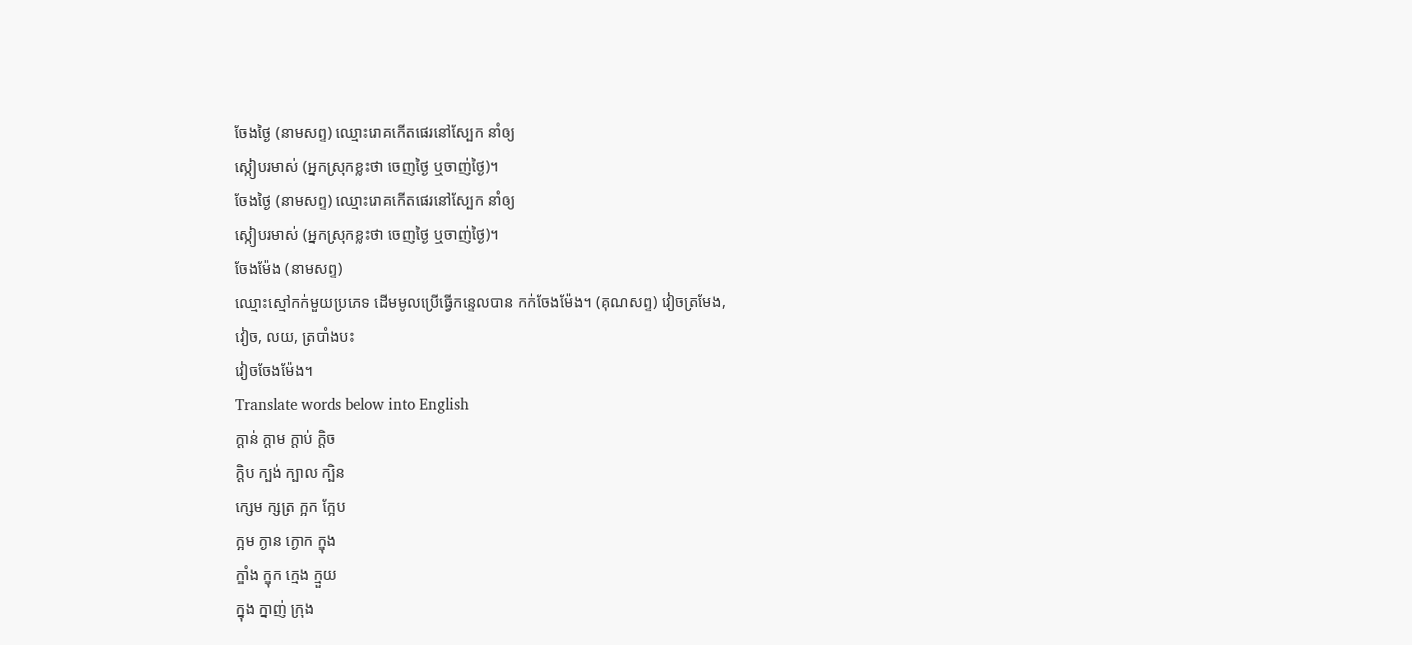ចែងថ្ងៃ (នាមសព្ទ) ឈ្មោះរោគកើតផេរនៅស្បែក នាំឲ្យ
ស្កៀបរមាស់ (អ្នកស្រុកខ្លះថា ចេញថ្ងៃ ឬចាញ់ថ្ងៃ)។
ចែងថ្ងៃ (នាមសព្ទ) ឈ្មោះរោគកើតផេរនៅស្បែក នាំឲ្យ
ស្កៀបរមាស់ (អ្នកស្រុកខ្លះថា ចេញថ្ងៃ ឬចាញ់ថ្ងៃ)។
ចែងម៉ែង (នាមសព្ទ)
ឈ្មោះស្មៅកក់មួយប្រភេទ ដើមមូលប្រើធ្វើកន្ទេលបាន កក់ចែងម៉ែង។ (គុណសព្ទ) វៀចត្រមែង,
វៀច, លយ, ត្របាំងបះ
វៀចចែងម៉ែង។
Translate words below into English
ក្ដាន់ ក្ដាម ក្ដាប់ ក្ដិច
ក្ដិប ក្បង់ ក្បាល ក្បិន
ក្សេម ក្សត្រ ក្អក ក្អែប
ក្អម ក្ងាន ក្ងោក ក្ឌុង
ក្ឌាំង ក្ឌុក ក្មេង ក្មួយ
ក្នុង ក្នាញ់ ក្រុង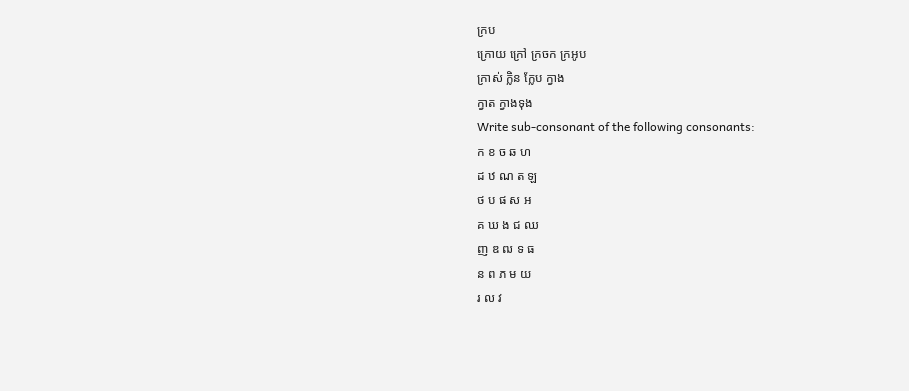ក្រប
ក្រោយ ក្រៅ ក្រចក ក្រអូប
ក្រាស់ ក្លិន ក្លែប ក្វាង
ក្វាត ក្វាងទុង
Write sub-consonant of the following consonants:
ក ខ ច ឆ ហ
ដ ឋ ណ ត ឡ
ថ ប ផ ស អ
គ ឃ ង ជ ឈ
ញ ឌ ឍ ទ ធ
ន ព ភ ម យ
រ ល វ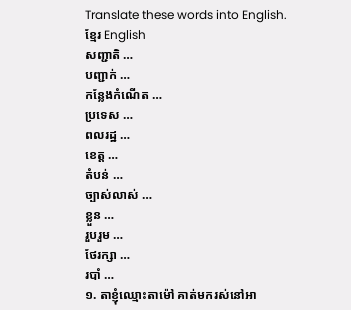Translate these words into English.
ខ្មែរ English
សញ្ជាតិ …
បញ្ជាក់ …
កន្លែងកំណើត …
ប្រទេស …
ពលរដ្ឋ …
ខេត្ត …
តំបន់ …
ច្បាស់លាស់ …
ខ្លួន …
រួបរួម …
ថែរក្សា …
របាំ …
១. តាខ្ញុំឈ្មោះតាម៉ៅ គាត់មករស់នៅអា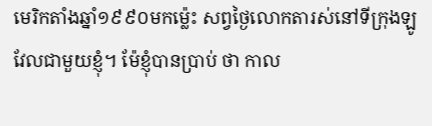មេរិកតាំងឆ្នាំ១៩៩០មកម្ល៉េះ សព្វថ្ងៃលោកតារស់នៅទីក្រុងឡូវែលជាមួយខ្ញុំ។ ម៉ែខ្ញុំបានប្រាប់ ថា កាល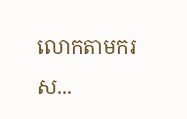លោកតាមករស...